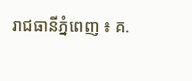រាជធានីភ្នំពេញ ៖ គ.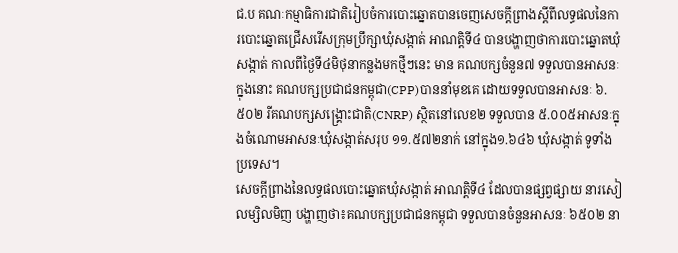ជ.ប គណៈកម្មាធិការជាតិរៀបចំការបោះឆ្នោតបានចេញសេចក្តីព្រាងស្តីពីលទ្ធផលនៃការបោះឆ្នោតជ្រើសរើសក្រុមប្រឹក្សាឃុំសង្កាត់ អាណត្តិទី៤ បានបង្ហាញថាការបោះឆ្នោតឃុំសង្កាត់ កាលពីថ្ងៃទី៤មិថុនាកន្លងមកថ្មីៗនេះ មាន គណបក្សចំនួន៧ ទទួលបានអាសនៈ ក្នុងនោះ គណបក្សប្រជាជនកម្ពុជា(CPP)បាននាំមុខគេ ដោយទទួលបានអាសនៈ ៦.៥០២ រីគណបក្សសង្គ្រោះជាតិ(CNRP) ស្ថិតនៅលេខ២ ទទួលបាន ៥.០០៥អាសនៈក្នុងចំណោមអាសនៈឃុំសង្កាត់សរុប ១១.៥៧២នាក់ នៅក្នុង១.៦៤៦ ឃុំសង្កាត់ ទូទាំងប្រទេស។
សេចក្តីព្រាងនៃលទ្ធផលបោះឆ្នោតឃុំសង្កាត់ អាណត្តិទី៤ ដែលបានផ្សព្វផ្សាយ នារសៀលម្សិលមិញ បង្ហាញថា៖គណបក្សប្រជាជនកម្ពុជា ទទួលបានចំនួនអាសនៈ ៦៥០២ នា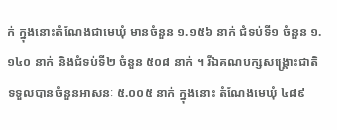ក់ ក្នុងនោះតំណែងជាមេឃុំ មានចំនួន ១.១៥៦ នាក់ ជំទប់ទី១ ចំនួន ១.១៤០ នាក់ និងជំទប់ទី២ ចំនួន ៥០៨ នាក់ ។ រីឯគណបក្សសង្គ្រោះជាតិ ទទួលបានចំនួនអាសនៈ ៥.០០៥ នាក់ ក្នុងនោះ តំណែងមេឃុំ ៤៨៩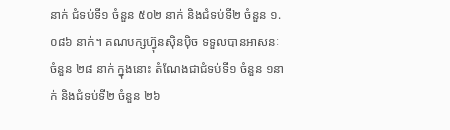នាក់ ជំទប់ទី១ ចំនួន ៥០២ នាក់ និងជំទប់ទី២ ចំនួន ១.០៨៦ នាក់។ គណបក្សហ្វ៊ុនស៊ិនប៉ិច ទទួលបានអាសនៈ ចំនួន ២៨ នាក់ ក្នុងនោះ តំណែងជាជំទប់ទី១ ចំនួន ១នាក់ និងជំទប់ទី២ ចំនួន ២៦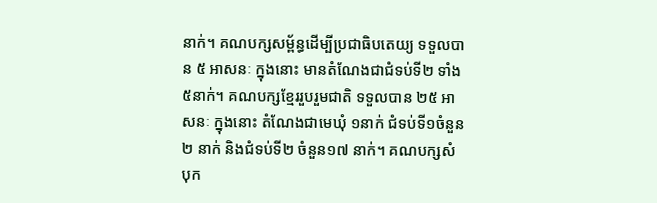នាក់។ គណបក្សសម្ព័ន្ធដើម្បីប្រជាធិបតេយ្យ ទទួលបាន ៥ អាសនៈ ក្នុងនោះ មានតំណែងជាជំទប់ទី២ ទាំង៥នាក់។ គណបក្សខ្មែររួបរួមជាតិ ទទួលបាន ២៥ អាសនៈ ក្នុងនោះ តំណែងជាមេឃុំ ១នាក់ ជំទប់ទី១ចំនួន២ នាក់ និងជំទប់ទី២ ចំនួន១៧ នាក់។ គណបក្សសំបុក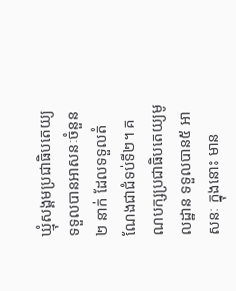ឃ្មុំសង្គមប្រជាធិបតេយ្យ ទទួលបានអាសនៈចំនួន ២ នាក់ ដែលទទួលតំណែងជាជំទប់ទី២។ គណបក្សប្រជាធិបតេយ្យមូលដ្ឋាន ទទួលបាន៥ អាសនៈ ក្នុងនោះ មាន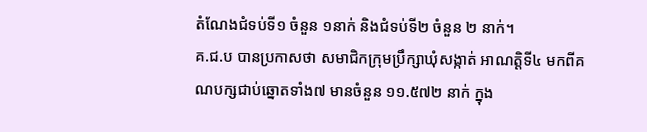តំណែងជំទប់ទី១ ចំនួន ១នាក់ និងជំទប់ទី២ ចំនួន ២ នាក់។
គ.ជ.ប បានប្រកាសថា សមាជិកក្រុមប្រឹក្សាឃុំសង្កាត់ អាណត្តិទី៤ មកពីគណបក្សជាប់ឆ្នោតទាំង៧ មានចំនួន ១១.៥៧២ នាក់ ក្នុង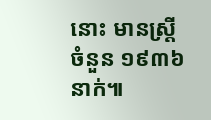នោះ មានស្ត្រី ចំនួន ១៩៣៦ នាក់៕